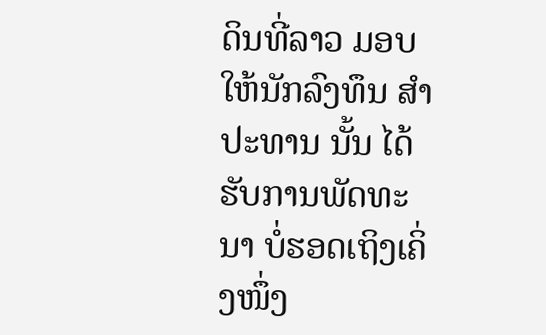ດິນທີ່ລາວ ມອບໃຫ້ນັກລົງທຶນ ສຳປະທານ ນັ້ນ ໄດ້ຮັບການພັດທະນາ ບໍ່ຮອດເຖິງເຄິ່ງໜຶ່ງ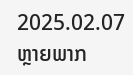2025.02.07
ຫຼາຍພາກ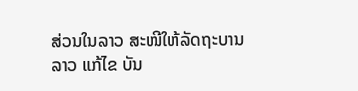ສ່ວນໃນລາວ ສະໜີໃຫ້ລັດຖະບານລາວ ແກ້ໄຂ ບັນ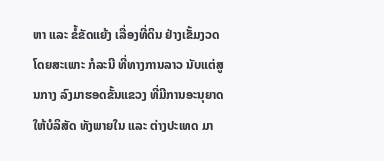ຫາ ແລະ ຂໍ້ຂັດແຍ້ງ ເລື່ອງທີ່ດິນ ຢ່າງເຂັ້ມງວດ ໂດຍສະເພາະ ກໍລະນີ ທີ່ທາງການລາວ ນັບແຕ່ສູນກາງ ລົງມາຮອດຂັ້ນແຂວງ ທີ່ມີການອະນຸຍາດ ໃຫ້ບໍລິສັດ ທັງພາຍໃນ ແລະ ຕ່າງປະເທດ ມາ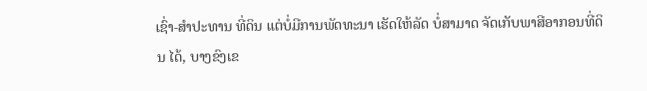ເຊົ່າ-ສໍາປະທານ ທີ່ດິນ ແຕ່ບໍ່ມີການພັດທະນາ ເຮັດໃຫ້ລັດ ບໍ່ສາມາດ ຈັດເກັບພາສີອາກອນທີ່ດິນ ໄດ້, ບາງຂົງເຂ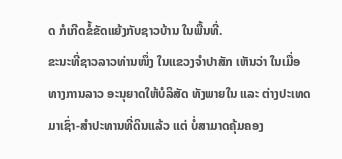ດ ກໍເກີດຂໍ້ຂັດແຍ້ງກັບຊາວບ້ານ ໃນພື້ນທີ່.
ຂະນະທີ່ຊາວລາວທ່ານໜຶ່ງ ໃນແຂວງຈຳປາສັກ ເຫັນວ່າ ໃນເມື່ອທາງການລາວ ອະນຸຍາດໃຫ້ບໍລິສັດ ທັງພາຍໃນ ແລະ ຕ່າງປະເທດ ມາເຊົ່າ-ສໍາປະທານທີ່ດິນແລ້ວ ແຕ່ ບໍ່ສາມາດຄຸ້ມຄອງ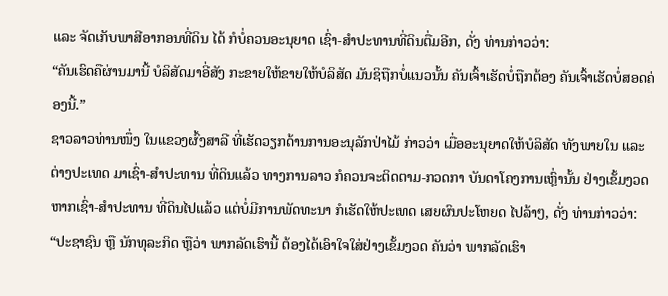ແລະ ຈັດເກັບພາສີອາກອນທີ່ດິນ ໄດ້ ກໍບໍ່ຄວນອະນຸຍາດ ເຊົ່າ-ສໍາປະທານທີ່ດິນຕື່ມອີກ, ດັ່ງ ທ່ານກ່າວວ່າ:
“ຄັນເຮົດຄືຜ່ານມານີ້ ບໍລິສັດມາອີ່ສັງ ກະຂາຍໃຫ້ຂາຍໃຫ້ບໍລິສັດ ມັນຊິຖືກບໍ່ແນວນັ້ນ ຄັນເຈົ້າເຮັດບໍ່ຖືກຕ້ອງ ຄັນເຈົ້າເຮັດບໍ່ສອດຄ່ອງນີ້.”
ຊາວລາວທ່ານໜຶ່ງ ໃນແຂວງຜົ້ງສາລີ ທີ່ເຮັດວຽກດ້ານການອະນຸລັກປ່າໄມ້ ກ່າວວ່າ ເມື່ອອະນຸຍາດໃຫ້ບໍລິສັດ ທັງພາຍໃນ ແລະ ຕ່າງປະເທດ ມາເຊົ່າ-ສໍາປະທານ ທີ່ດິນແລ້ວ ທາງການລາວ ກໍຄວນຈະຕິດຕາມ-ກວດກາ ບັນດາໂຄງການເຫຼົ່ານັ້ນ ຢ່າງເຂັ້ມງວດ ຫາກເຊົ່າ-ສໍາປະທານ ທີ່ດິນໄປແລ້ວ ແຕ່ບໍ່ມີການພັດທະນາ ກໍເຮັດໃຫ້ປະເທດ ເສຍຜົນປະໂຫຍດ ໄປລ້າໆ, ດັ່ງ ທ່ານກ່າວວ່າ:
“ປະຊາຊົນ ຫຼື ນັກທຸລະກິດ ຫຼືວ່າ ພາກລັດເຮົານີ້ ຕ້ອງໄດ້ເອົາໃຈໃສ່ຢ່າງເຂັ້ມງວດ ຄັນວ່າ ພາກລັດເຮົາ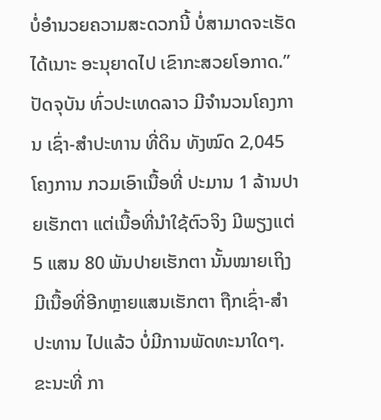ບໍ່ອຳນວຍຄວາມສະດວກນີ້ ບໍ່ສາມາດຈະເຮັດໄດ້ເນາະ ອະນຸຍາດໄປ ເຂົາກະສວຍໂອກາດ.”
ປັດຈຸບັນ ທົ່ວປະເທດລາວ ມີຈຳນວນໂຄງການ ເຊົ່າ-ສຳປະທານ ທີ່ດິນ ທັງໝົດ 2,045 ໂຄງການ ກວມເອົາເນື້ອທີ່ ປະມານ 1 ລ້ານປາຍເຮັກຕາ ແຕ່ເນື້ອທີ່ນຳໃຊ້ຕົວຈິງ ມີພຽງແຕ່ 5 ແສນ 80 ພັນປາຍເຮັກຕາ ນັ້ນໝາຍເຖິງ ມີເນື້ອທີ່ອີກຫຼາຍແສນເຮັກຕາ ຖືກເຊົ່າ-ສຳປະທານ ໄປແລ້ວ ບໍ່ມີການພັດທະນາໃດໆ.
ຂະນະທີ່ ກາ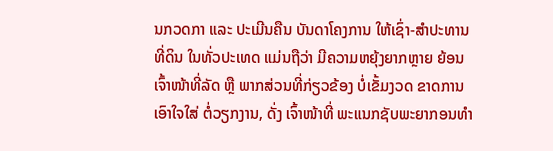ນກວດກາ ແລະ ປະເມີນຄືນ ບັນດາໂຄງການ ໃຫ້ເຊົ່າ-ສໍາປະທານ ທີ່ດິນ ໃນທັ່ວປະເທດ ແມ່ນຖືວ່າ ມີຄວາມຫຍຸ້ງຍາກຫຼາຍ ຍ້ອນ ເຈົ້າໜ້າທີ່ລັດ ຫຼື ພາກສ່ວນທີ່ກ່ຽວຂ້ອງ ບໍ່ເຂັ້ມງວດ ຂາດການເອົາໃຈໃສ່ ຕໍ່ວຽກງານ, ດັ່ງ ເຈົ້າໜ້າທີ່ ພະແນກຊັບພະຍາກອນທຳ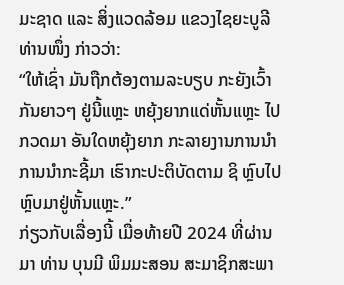ມະຊາດ ແລະ ສິ່ງແວດລ້ອມ ແຂວງໄຊຍະບູລີ ທ່ານໜຶ່ງ ກ່າວວ່າ:
“ໃຫ້ເຊົ່າ ມັນຖືກຕ້ອງຕາມລະບຽບ ກະຍັງເວົ້າກັນຍາວໆ ຢູ່ນີ້ແຫຼະ ຫຍຸ້ງຍາກແດ່ຫັ້ນແຫຼະ ໄປກວດມາ ອັນໃດຫຍຸ້ງຍາກ ກະລາຍງານການນຳ ການນຳກະຊີ້ມາ ເຮົາກະປະຕິບັດຕາມ ຊິ ຫຼົບໄປຫຼົບມາຢູ່ຫັ້ນແຫຼະ.”
ກ່ຽວກັບເລື່ອງນີ້ ເມື່ອທ້າຍປີ 2024 ທີ່ຜ່ານມາ ທ່ານ ບຸນມີ ພິມມະສອນ ສະມາຊິກສະພາ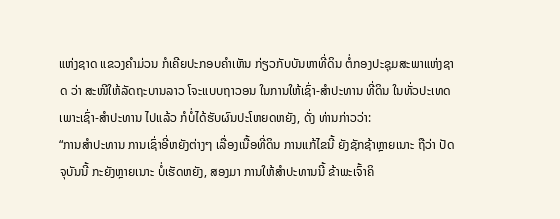ແຫ່ງຊາດ ແຂວງຄຳມ່ວນ ກໍເຄີຍປະກອບຄໍາເຫັນ ກ່ຽວກັບບັນຫາທີ່ດິນ ຕໍ່ກອງປະຊຸມສະພາແຫ່ງຊາດ ວ່າ ສະໜີໃຫ້ລັດຖະບານລາວ ໂຈະແບບຖາວອນ ໃນການໃຫ້ເຊົ່າ-ສໍາປະທານ ທີ່ດິນ ໃນທັ່ວປະເທດ ເພາະເຊົ່າ-ສໍາປະທານ ໄປແລ້ວ ກໍບໍ່ໄດ້ຮັບຜົນປະໂຫຍດຫຍັງ, ດັ່ງ ທ່ານກ່າວວ່າ:
“ການສຳປະທານ ການເຊົ່າອີ່ຫຍັງຕ່າງໆ ເລື່ອງເນື້ອທີ່ດິນ ການແກ້ໄຂນີ້ ຍັງຊັກຊ້າຫຼາຍເນາະ ຖືວ່າ ປັດຈຸບັນນີ້ ກະຍັງຫຼາຍເນາະ ບໍ່ເຮັດຫຍັງ, ສອງມາ ການໃຫ້ສຳປະທານນີ້ ຂ້າພະເຈົ້າຄິ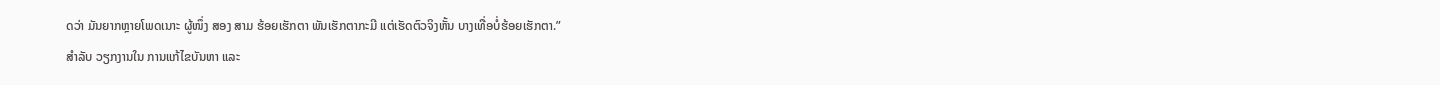ດວ່າ ມັນຍາກຫຼາຍໂພດເນາະ ຜູ້ໜຶ່ງ ສອງ ສາມ ຮ້ອຍເຮັກຕາ ພັນເຮັກຕາກະມີ ແຕ່ເຮັດຕົວຈິງຫັ້ນ ບາງເທື່ອບໍ່ຮ້ອຍເຮັກຕາ.”
ສຳລັບ ວຽກງານໃນ ການແກ້ໄຂບັນຫາ ແລະ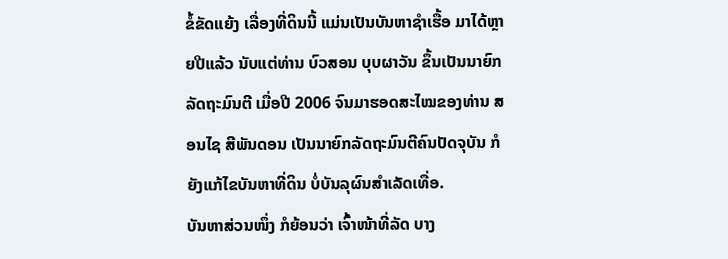ຂໍ້ຂັດແຍ້ງ ເລື່ອງທີ່ດິນນີ້ ແມ່ນເປັນບັນຫາຊຳເຮື້ອ ມາໄດ້ຫຼາຍປີແລ້ວ ນັບແຕ່ທ່ານ ບົວສອນ ບຸບຜາວັນ ຂຶ້ນເປັນນາຍົກລັດຖະມົນຕີ ເມື່ອປີ 2006 ຈົນມາຮອດສະໄໝຂອງທ່ານ ສອນໄຊ ສີພັນດອນ ເປັນນາຍົກລັດຖະມົນຕີຄົນປັດຈຸບັນ ກໍຍັງແກ້ໄຂບັນຫາທີ່ດິນ ບໍ່ບັນລຸຜົນສຳເລັດເທື່ອ.
ບັນຫາສ່ວນໜຶ່ງ ກໍຍ້ອນວ່າ ເຈົ້າໜ້າທີ່ລັດ ບາງ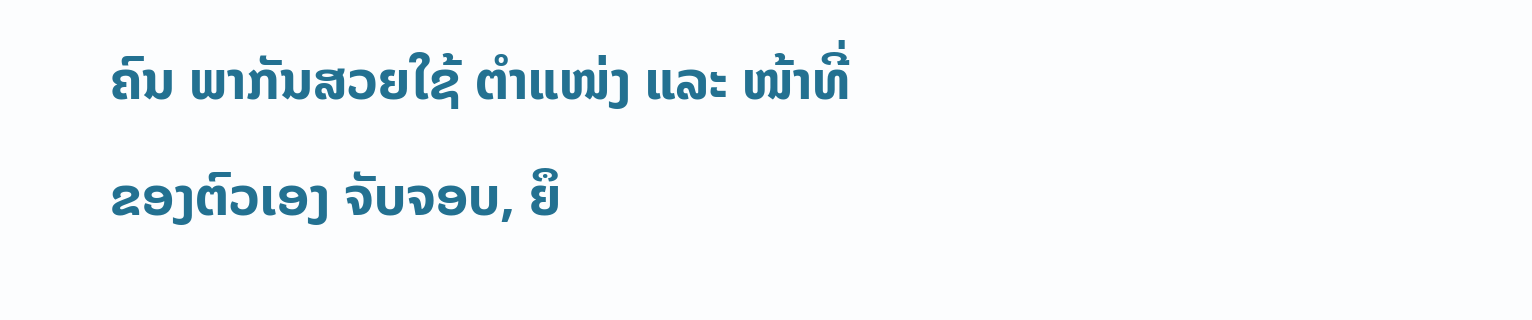ຄົນ ພາກັນສວຍໃຊ້ ຕຳແໜ່ງ ແລະ ໜ້າທີ່ຂອງຕົວເອງ ຈັບຈອບ, ຍຶ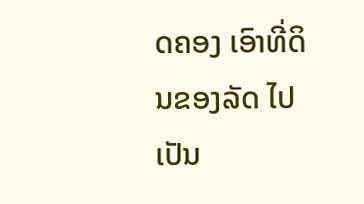ດຄອງ ເອົາທີ່ດິນຂອງລັດ ໄປເປັນ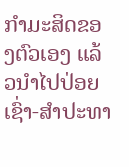ກຳມະສິດຂອງຕົວເອງ ແລ້ວນຳໄປປ່ອຍເຊົ່າ-ສຳປະທາ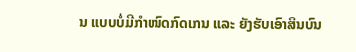ນ ແບບບໍ່ມີກຳໜົດກົດເກນ ແລະ ຍັງຮັບເອົາສິນບົນ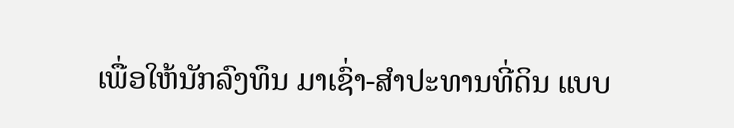ເພື່ອໃຫ້ນັກລົງທຶນ ມາເຊົ່າ-ສຳປະທານທີ່ດິນ ແບບ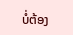ບໍ່ຕ້ອງ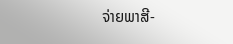ຈ່າຍພາສີ-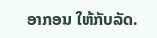ອາກອນ ໃຫ້ກັບລັດ.